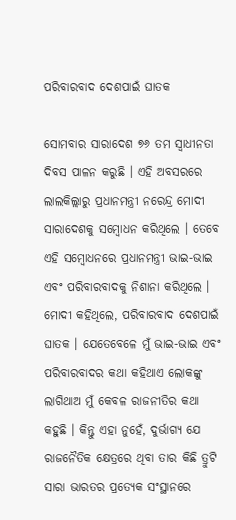ପରିବାରବାଦ ଦେଶପାଇଁ ଘାତକ

ସୋମବାର ସାରାଦେଶ ୭୬ ତମ ସ୍ୱାଧୀନତା ଦିବସ ପାଳନ କରୁଛି । ଏହି ଅବସରରେ ଲାଲକିଲ୍ଲାରୁ ପ୍ରଧାନମନ୍ତ୍ରୀ ନରେନ୍ଦ୍ର ମୋଦୀ ସାରାଦେଶକୁ ସମ୍ବୋଧନ କରିଥିଲେ । ତେବେ ଏହି ସମ୍ବୋଧନରେ ପ୍ରଧାନମନ୍ତ୍ରୀ ଭାଇ-ଭାଇ ଏବଂ ପରିବାରବାଦକୁ ନିଶାନା କରିଥିଲେ । ମୋଦୀ କହିଥିଲେ, ପରିବାରବାଦ ଦେଶପାଇଁ ଘାତକ । ଯେତେବେଳେ ମୁଁ ଭାଇ-ଭାଇ ଏବଂ ପରିବାରବାଦର କଥା କହିଥାଏ ଲୋକଙ୍କୁ ଲାଗିଥାଅ ମୁଁ କେବଳ ରାଜନୀତିର କଥା କହୁଛି । କିନ୍ତୁ ଏହା ନୁହେଁ, ଦୁର୍ଭାଗ୍ୟ ଯେ ରାଜନୈତିକ କ୍ଷେତ୍ରରେ ଥିବା ତାର କିଛି ତ୍ରୁଟି ସାରା ଭାରତର ପ୍ରତ୍ୟେକ ସଂସ୍ଥାନରେ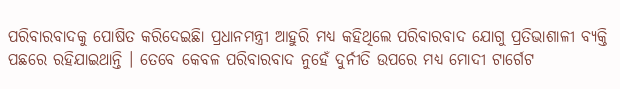ପରିବାରବାଦକୁ ପୋଷିତ କରିଦେଇଛିା ପ୍ରଧାନମନ୍ତ୍ରୀ ଆହୁରି ମଧ୍ୟ କହିଥିଲେ ପରିବାରବାଦ ଯୋଗୁ ପ୍ରତିଭାଶାଳୀ ବ୍ୟକ୍ତି ପଛରେ ରହିଯାଇଥାନ୍ତି । ତେବେ କେବଳ ପରିବାରବାଦ ନୁହେଁ ଦୁର୍ନୀତି ଉପରେ ମଧ୍ୟ ମୋଦୀ ଟାର୍ଗେଟ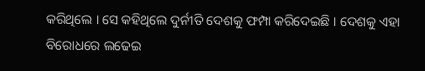କରିଥିଲେ । ସେ କହିଥିଲେ ଦୁର୍ନୀତି ଦେଶକୁ ଫମ୍ପା କରିଦେଇଛି । ଦେଶକୁ ଏହା ବିରୋଧରେ ଲଢେଇ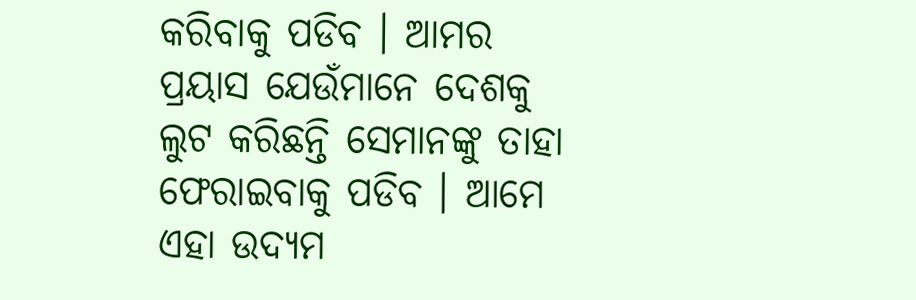କରିବାକୁ ପଡିବ । ଆମର ପ୍ରୟାସ ଯେଉଁମାନେ ଦେଶକୁ ଲୁଟ କରିଛନ୍ତି ସେମାନଙ୍କୁ ତାହା ଫେରାଇବାକୁ ପଡିବ । ଆମେ ଏହା ଉଦ୍ୟମ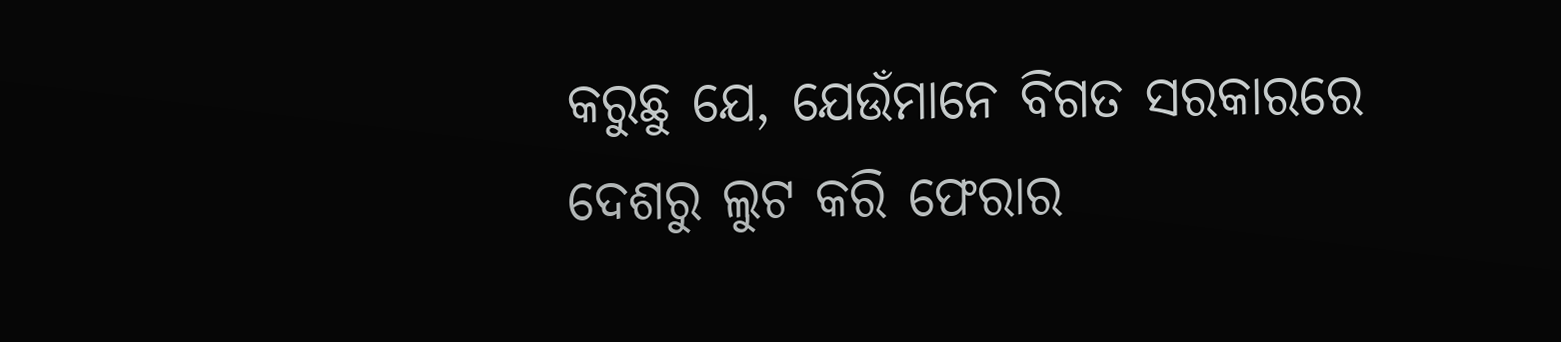କରୁଛୁ ଯେ, ଯେଉଁମାନେ ବିଗତ ସରକାରରେ ଦେଶରୁ ଲୁଟ କରି ଫେରାର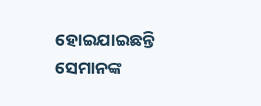ହୋଇଯାଇଛନ୍ତି ସେମାନଙ୍କ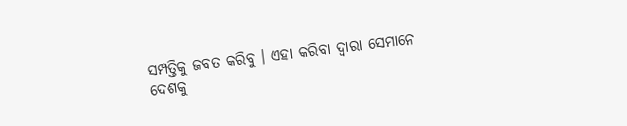ସମ୍ପତ୍ତିକୁ ଜବତ କରିବୁ । ଏହା କରିବା ଦ୍ୱାରା ସେମାନେ ଦେଶକୁ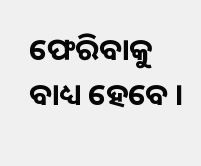ଫେରିବାକୁ ବାଧ୍ୟ ହେବେ ।